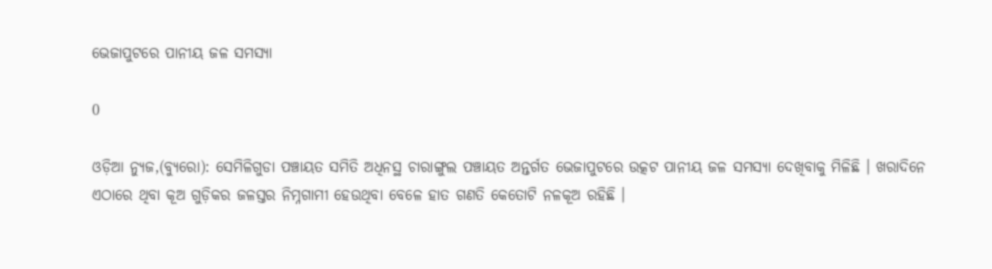ଭେଜାପୁଟରେ ପାନୀୟ ଜଳ ସମସ୍ୟା

0

ଓଡ଼ିଆ ନ୍ୟୁଜ,(ବ୍ୟୁରୋ): ସେମିଳିଗୁଡା ପଞ୍ଚାୟତ ସମିତି ଅଧିନସ୍ଥ ଚାରାଙ୍ଗୁଲ ପଞ୍ଚାୟତ ଅନ୍ତର୍ଗତ ଭେଜାପୁଟରେ ଉତ୍କଟ ପାନୀୟ ଜଳ ସମସ୍ୟା ଦେଖିବାକୁ ମିଳିଛି । ଖରାଦିନେ ଏଠାରେ ଥିବା କୂଅ ଗୁଡ଼ିକର ଜଳସ୍ତର ନିମ୍ନଗାମୀ ହେଉଥିବା ବେଳେ ହାତ ଗଣତି କେତୋଟି ନଳକୂଅ ରହିଛି ।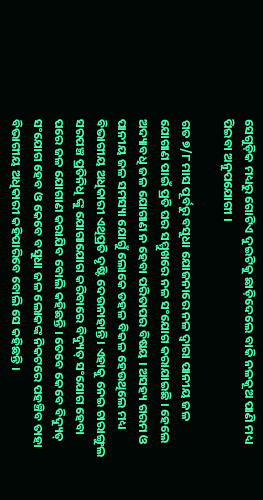ସେଗୁଡ଼ିକ ମଧ୍ୟରୁ ଗୋଟିଏ ଦୁଇଟିକୁ ଛାଡ଼ିଦେଲେ ବାକି ନଳକୂଅ ପାଣି ମଧ୍ୟ ପିଇବା ଅନୁପଯୋଗୀ ।

ଗତ ୭/୮ ମାସ ପୂର୍ବରୁ ବସୁଧା ଯୋଜନାରେ ନଳ ଦ୍ବାରା ପାନୀୟ ଜଳ ଯୋଗାଣ ପାଇଁ ପ୍ରତି ଘର ସମ୍ମୁଖରେ ନଳ ସଂଯୋଗ କରାଯାଇଛି । ହେଲେ ଅଦ୍ୟାବଧି ଜଳ ଯୋଗାଣ ନ ହେବା ପରିତାପର ବିଷୟ । ଅସହ୍ୟ ଗରମ ଓ ପାନୀୟ ଜଳ ସମସ୍ୟା ଯୋଗୁଁ ଲୋକେ ଡହଳ ବିକଳ ହେଉଥିଲେ ମଧ୍ୟ ବିଭାଗୀୟ ଅଧିକାରୀ ଏଥିପ୍ରତି ଦୃଷ୍ଟି ଦେଉନାହାନ୍ତି । ଏହାକୁ ନେଇ ଚାରାଙ୍ଗୁଲ ସରପଞ୍ଚ ପ୍ରତିନିଧି ଙ୍କୁ ଯୋଗାଯୋଗ କରିବାରେ ବିଦ୍ୟୁତ୍ ସଂଯୋଗ ହେବା ପରେ ଜଳ ଯୋଗାଣ କରାଯିବ ବୋଲି କହିଛନ୍ତି । ତେବେ କେବେ ବିଦ୍ୟୁତ୍ ସଂଯୋଗ ହେବ ଓ କେବେ ବସୁଧା ଜଳ ଲୋକଙ୍କ ନିକଟରେ ପହଞ୍ଚିବ ତାହା ବିଭାଗୀୟ ଅଧିକାରୀ କହିପାରିବେ ବୋଲି ସେ କହିଛନ୍ତି ।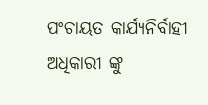ପଂଚାୟତ କାର୍ଯ୍ୟନିର୍ବାହୀ ଅଧିକାରୀ ଙ୍କୁ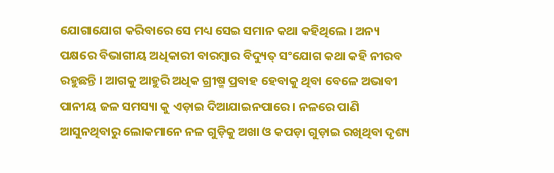ଯୋଗାଯୋଗ କରିବାରେ ସେ ମଧ୍ୟ ସେଇ ସମାନ କଥା କହିଥିଲେ । ଅନ୍ୟ ପକ୍ଷରେ ବିଭାଗୀୟ ଅଧିକାରୀ ବାରମ୍ବାର ବିଦ୍ୟୁତ୍ ସଂଯୋଗ କଥା କହି ନୀରବ ରହୁଛନ୍ତି । ଆଗକୁ ଆହୁରି ଅଧିକ ଗ୍ରୀଷ୍ମ ପ୍ରବାହ ହେବାକୁ ଥିବା ବେଳେ ଅଭାବୀ ପାନୀୟ ଜଳ ସମସ୍ୟା କୁ ଏଡ଼ାଇ ଦିଆଯାଇନପାରେ । ନଳରେ ପାଣି ଆସୁନଥିବାରୁ ଲୋକମାନେ ନଳ ଗୁଡ଼ିକୁ ଅଖା ଓ କପଡ଼ା ଗୁଡ଼ାଇ ରଖିଥିବା ଦୃଶ୍ୟ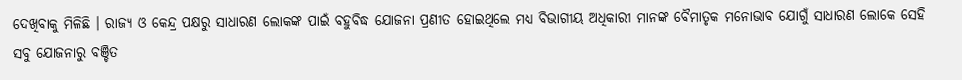ଦେଖିବାକୁ ମିଳିଛି । ରାଜ୍ୟ ଓ କେନ୍ଦ୍ର ପକ୍ଷରୁ ସାଧାରଣ ଲୋକଙ୍କ ପାଇଁ ବହୁବିଦ୍ଧ ଯୋଜନା ପ୍ରଣୀତ ହୋଇଥିଲେ ମଧ୍ୟ ବିଭାଗୀୟ ଅଧିକାରୀ ମାନଙ୍କ ବୈମାତୃକ ମନୋଭାବ ଯୋଗୁଁ ସାଧାରଣ ଲୋକେ ସେହି ସବୁ ଯୋଜନାରୁ ବଞ୍ଚିତ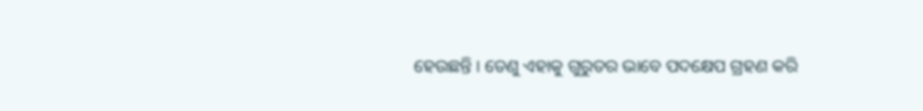ହେଉଛନ୍ତି । ତେଣୁ ଏହାକୁ ଗୁରୁତର ଭାବେ ପଦକ୍ଷେପ ଗ୍ରହଣ କରି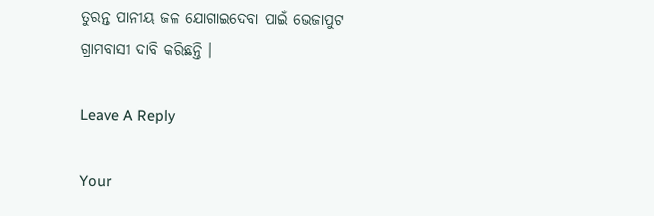ତୁରନ୍ତ ପାନୀୟ ଜଳ ଯୋଗାଇଦେବା ପାଇଁ ଭେଜାପୁଟ ଗ୍ରାମବାସୀ ଦାବି କରିଛନ୍ତି ।

Leave A Reply

Your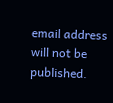email address will not be published.